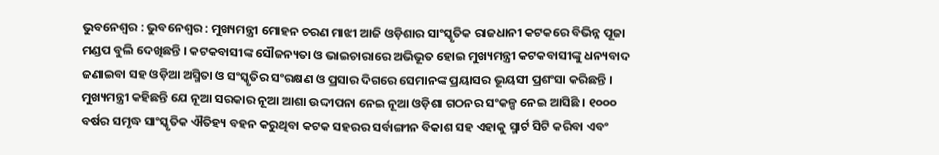ଭୁବନେଶ୍ବର : ଭୁବନେଶ୍ୱର : ମୁଖ୍ୟମନ୍ତ୍ରୀ ମୋହନ ଚରଣ ମାଝୀ ଆଜି ଓଡ଼ିଶାର ସାଂସ୍କୃତିକ ରାଜଧାନୀ କଟକରେ ବିଭିନ୍ନ ପୂଜା ମଣ୍ଡପ ବୁଲି ଦେଖିଛନ୍ତି । କଟକବାସୀଙ୍କ ସୌଜନ୍ୟତା ଓ ଭାଇଚାରାରେ ଅଭିଭୂତ ହୋଇ ମୁଖ୍ୟମନ୍ତ୍ରୀ କଟକବାସୀଙ୍କୁ ଧନ୍ୟବାଦ ଜଣାଇବା ସହ ଓଡ଼ିଆ ଅସ୍ମିତା ଓ ସଂସ୍କୃତିର ସଂରକ୍ଷଣ ଓ ପ୍ରସାର ଦିଗରେ ସେମାନଙ୍କ ପ୍ରୟାସର ଭୂୟସୀ ପ୍ରଶଂସା କରିଛନ୍ତି ।
ମୁଖ୍ୟମନ୍ତ୍ରୀ କହିଛନ୍ତି ଯେ ନୂଆ ସରକାର ନୂଆ ଆଶା ଉଦ୍ଦୀପନା ନେଇ ନୂଆ ଓଡ଼ିଶା ଗଠନର ସଂକଳ୍ପ ନେଇ ଆସିଛି । ୧୦୦୦ ବର୍ଷର ସମୃଦ୍ଧ ସାଂସ୍କୃତିକ ଐତିହ୍ୟ ବହନ କରୁଥିବା କଟକ ସହରର ସର୍ବାଙ୍ଗୀନ ବିକାଶ ସହ ଏହାକୁ ସ୍ମାର୍ଟ ସିଟି କରିବା ଏବଂ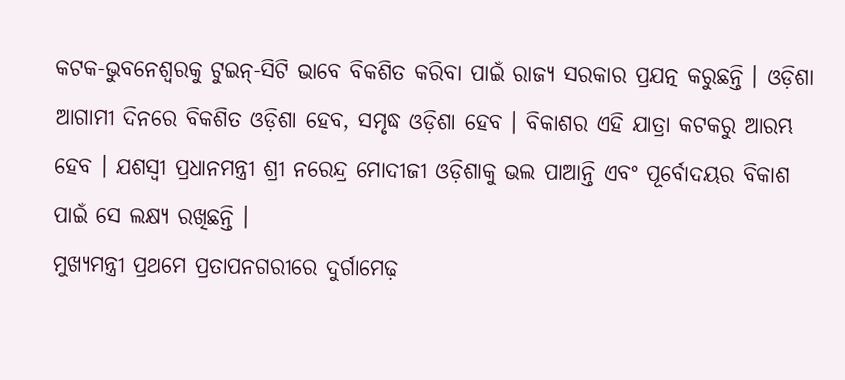କଟକ-ଭୁବନେଶ୍ୱରକୁ ଟୁଇନ୍-ସିଟି ଭାବେ ବିକଶିତ କରିବା ପାଇଁ ରାଜ୍ୟ ସରକାର ପ୍ରଯତ୍ନ କରୁଛନ୍ତି । ଓଡ଼ିଶା ଆଗାମୀ ଦିନରେ ବିକଶିତ ଓଡ଼ିଶା ହେବ, ସମୃଦ୍ଧ ଓଡ଼ିଶା ହେବ । ବିକାଶର ଏହି ଯାତ୍ରା କଟକରୁ ଆରମ୍ଭ ହେବ । ଯଶସ୍ୱୀ ପ୍ରଧାନମନ୍ତ୍ରୀ ଶ୍ରୀ ନରେନ୍ଦ୍ର ମୋଦୀଜୀ ଓଡ଼ିଶାକୁ ଭଲ ପାଆନ୍ତି ଏବଂ ପୂର୍ବୋଦୟର ବିକାଶ ପାଇଁ ସେ ଲକ୍ଷ୍ୟ ରଖିଛନ୍ତି ।
ମୁଖ୍ୟମନ୍ତ୍ରୀ ପ୍ରଥମେ ପ୍ରତାପନଗରୀରେ ଦୁର୍ଗାମେଢ଼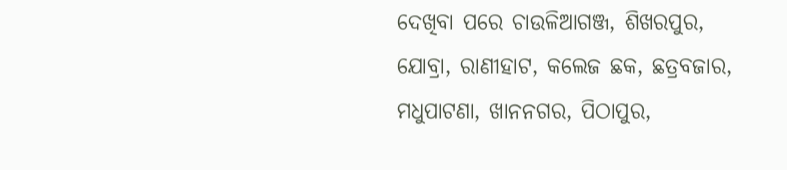ଦେଖିବା ପରେ ଚାଉଳିଆଗଞ୍ଜ, ଶିଖରପୁର, ଯୋବ୍ରା, ରାଣୀହାଟ, କଲେଜ ଛକ, ଛତ୍ରବଜାର, ମଧୁପାଟଣା, ଖାନନଗର, ପିଠାପୁର,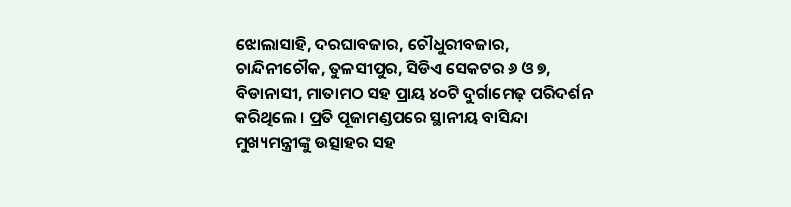ଝୋଲାସାହି, ଦରଘାବଜାର, ଚୌଧୁରୀବଜାର, ଚାନ୍ଦିନୀଚୌକ, ତୁଳସୀପୁର, ସିଡିଏ ସେକଟର ୬ ଓ ୭, ବିଡାନାସୀ, ମାତାମଠ ସହ ପ୍ରାୟ ୪୦ଟି ଦୁର୍ଗାମେଢ଼ ପରିଦର୍ଶନ କରିଥିଲେ । ପ୍ରତି ପୂଜାମଣ୍ଡପରେ ସ୍ଥାନୀୟ ବାସିନ୍ଦା ମୁଖ୍ୟମନ୍ତ୍ରୀଙ୍କୁ ଉତ୍ସାହର ସହ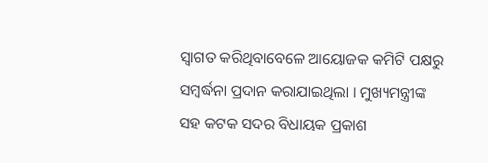ସ୍ୱାଗତ କରିଥିବାବେଳେ ଆୟୋଜକ କମିଟି ପକ୍ଷରୁ ସମ୍ବର୍ଦ୍ଧନା ପ୍ରଦାନ କରାଯାଇଥିଲା । ମୁଖ୍ୟମନ୍ତ୍ରୀଙ୍କ ସହ କଟକ ସଦର ବିଧାୟକ ପ୍ରକାଶ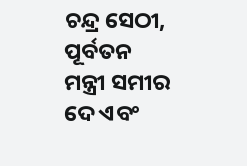ଚନ୍ଦ୍ର ସେଠୀ, ପୂର୍ବତନ ମନ୍ତ୍ରୀ ସମୀର ଦେ ଏବଂ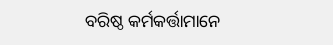ବରିଷ୍ଠ କର୍ମକର୍ତ୍ତାମାନେ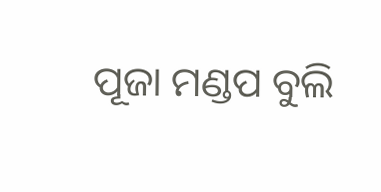ପୂଜା ମଣ୍ଡପ ବୁଲି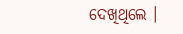ଦେଖିଥିଲେ ।